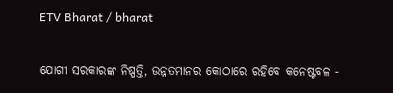ETV Bharat / bharat

ଯୋଗୀ ସରକାରଙ୍କ ନିଷ୍ପତ୍ତି, ଉନ୍ନତମାନର କୋଠାରେ ରହିବେ କନେଷ୍ଟବଳ -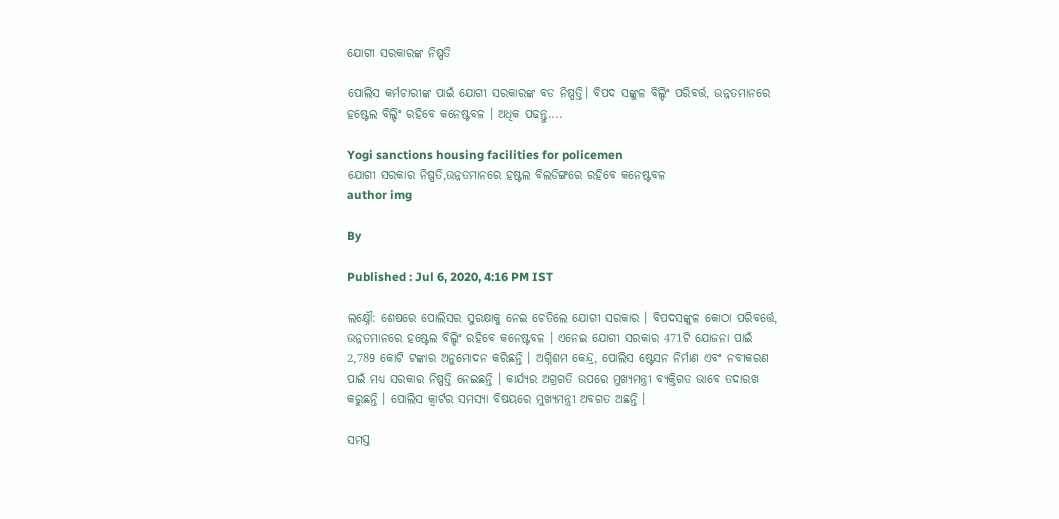ଯୋଗୀ ସରକାରଙ୍କ ନିଷ୍ପତି

ପୋଲିସ କର୍ମଚାରୀଙ୍କ ପାଇଁ ଯୋଗୀ ସରକାରଙ୍କ ବଡ ନିଷ୍ପତ୍ତି। ବିପଦ ସଙ୍କୁଳ ବିଲ୍ଡିଂ ପରିବର୍ତ୍ତ, ଉନ୍ନତମାନରେ ହଷ୍ଟେଲ ବିଲ୍ଡିଂ ରହିବେ କନେଷ୍ଟବଳ । ଅଧିକ ପଢନ୍ତୁ....

Yogi sanctions housing facilities for policemen
ଯୋଗୀ ସରକାର ନିଷ୍ପତି,ଉନ୍ନତମାନରେ ହଷ୍ଟଲ ବିଲଡିଙ୍ଗରେ ରହିବେ କନେଷ୍ଟବଳ
author img

By

Published : Jul 6, 2020, 4:16 PM IST

ଲକ୍ଷ୍ନୌ: ଶେଷରେ ପୋଲିସର ସୁରକ୍ଷାକୁ ନେଇ ଚେତିଲେ ଯୋଗୀ ସରକାର । ବିପଦସଙ୍କୁଳ କୋଠା ପରିବର୍ତ୍ତେ, ଉନ୍ନତମାନରେ ହଷ୍ଟେଲ ବିଲ୍ଡିଂ ରହିବେ କନେଷ୍ଟବଳ । ଏନେଇ ଯୋଗୀ ସରକାର 471ଟି ଯୋଜନା ପାଇଁ 2,789 କୋଟି ଟଙ୍କାର ଅନୁମୋଦନ କରିଛନ୍ତି । ଅଗ୍ନିଶମ କେନ୍ଦ୍ର, ପୋଲିସ ଷ୍ଟେସନ ନିର୍ମାଣ ଏବଂ ନବୀକରଣ ପାଇଁ ମଧ୍ୟ ସରକାର ନିଷ୍ପତ୍ତି ନେଇଛନ୍ତି । କାର୍ଯ୍ୟର ଅଗ୍ରଗତି ଉପରେ ମୁଖ୍ୟମନ୍ତ୍ରୀ ବ୍ୟକ୍ତିଗତ ଭାବେ ତଦାରଖ କରୁଛନ୍ତି । ପୋଲିସ କ୍ବାର୍ଟର ସମସ୍ୟା ବିଷୟରେ ମୁଖ୍ୟମନ୍ତ୍ରୀ ଅବଗତ ଅଛନ୍ତି ।

ସମସ୍ତ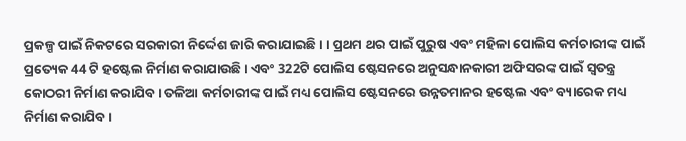ପ୍ରକଳ୍ପ ପାଇଁ ନିକଟରେ ସରକାରୀ ନିର୍ଦ୍ଦେଶ ଜାରି କରାଯାଇଛି। । ପ୍ରଥମ ଥର ପାଇଁ ପୁରୁଷ ଏବଂ ମହିଳା ପୋଲିସ କର୍ମଚାରୀଙ୍କ ପାଇଁ ପ୍ରତ୍ୟେକ 44 ଟି ହଷ୍ଟେଲ ନିର୍ମାଣ କରାଯାଉଛି । ଏବଂ 322ଟି ପୋଲିସ ଷ୍ଟେସନରେ ଅନୁସନ୍ଧାନକାରୀ ଅଫିସରଙ୍କ ପାଇଁ ସ୍ବତନ୍ତ୍ର କୋଠରୀ ନିର୍ମାଣ କରାଯିବ । ତଳିଆ କର୍ମଚାରୀଙ୍କ ପାଇଁ ମଧ୍ୟ ପୋଲିସ ଷ୍ଟେସନରେ ଉନ୍ନତମାନର ହଷ୍ଟେଲ ଏବଂ ବ୍ୟାରେକ ମଧ୍ୟ ନିର୍ମାଣ କରାଯିବ ।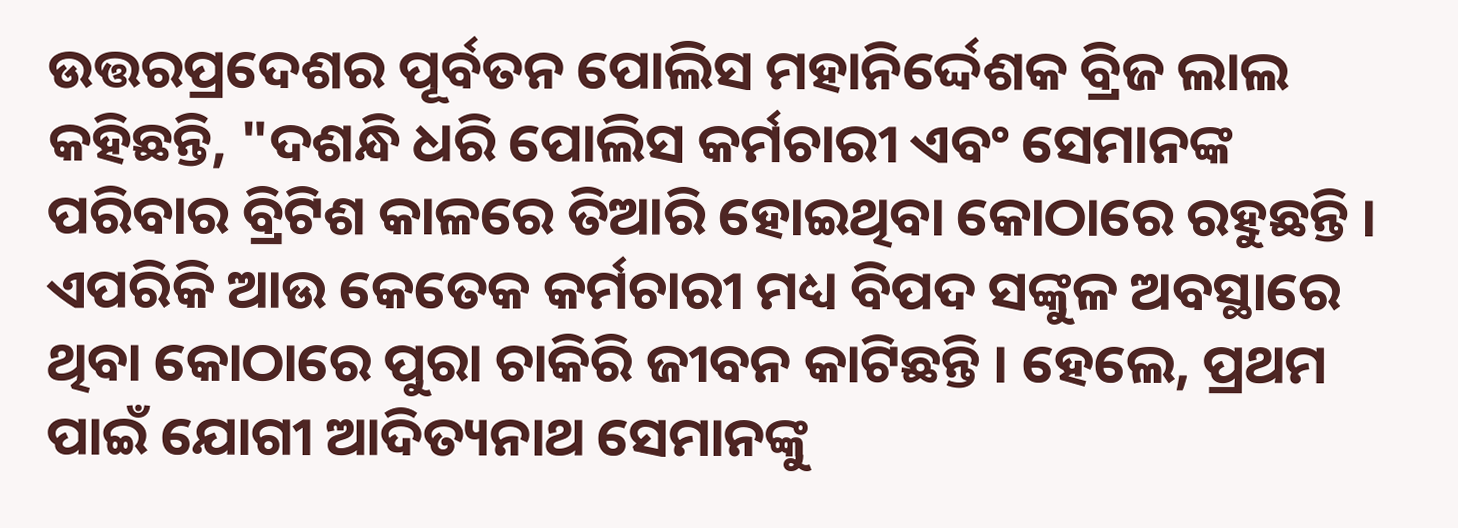ଉତ୍ତରପ୍ରଦେଶର ପୂର୍ବତନ ପୋଲିସ ମହାନିର୍ଦ୍ଦେଶକ ବ୍ରିଜ ଲାଲ କହିଛନ୍ତି, "ଦଶନ୍ଧି ଧରି ପୋଲିସ କର୍ମଚାରୀ ଏବଂ ସେମାନଙ୍କ ପରିବାର ବ୍ରିଟିଶ କାଳରେ ତିଆରି ହୋଇଥିବା କୋଠାରେ ରହୁଛନ୍ତି । ଏପରିକି ଆଉ କେତେକ କର୍ମଚାରୀ ମଧ୍ୟ ବିପଦ ସଙ୍କୁଳ ଅବସ୍ଥାରେ ଥିବା କୋଠାରେ ପୁରା ଚାକିରି ଜୀବନ କାଟିଛନ୍ତି । ହେଲେ, ପ୍ରଥମ ପାଇଁ ଯୋଗୀ ଆଦିତ୍ୟନାଥ ସେମାନଙ୍କୁ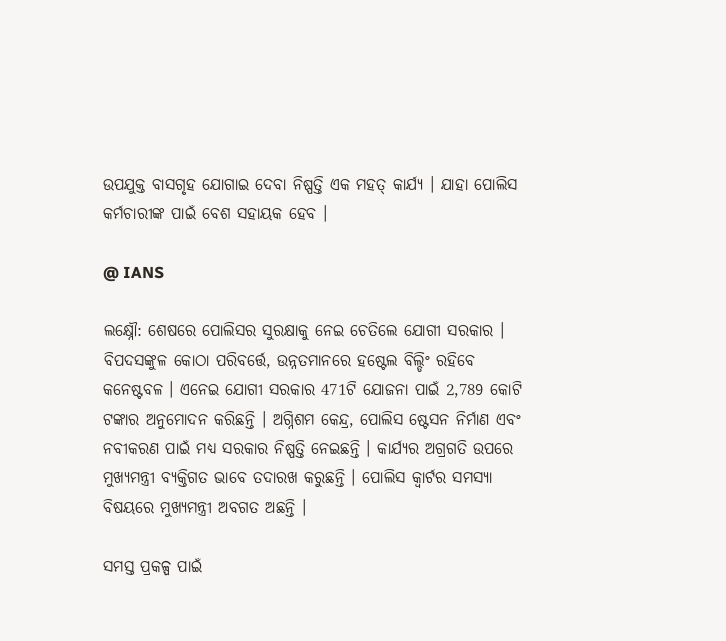ଉପଯୁକ୍ତ ବାସଗୃହ ଯୋଗାଇ ଦେବା ନିଷ୍ପତ୍ତି ଏକ ମହତ୍ କାର୍ଯ୍ୟ । ଯାହା ପୋଲିସ କର୍ମଚାରୀଙ୍କ ପାଇଁ ବେଶ ସହାୟକ ହେବ ।

@ IANS

ଲକ୍ଷ୍ନୌ: ଶେଷରେ ପୋଲିସର ସୁରକ୍ଷାକୁ ନେଇ ଚେତିଲେ ଯୋଗୀ ସରକାର । ବିପଦସଙ୍କୁଳ କୋଠା ପରିବର୍ତ୍ତେ, ଉନ୍ନତମାନରେ ହଷ୍ଟେଲ ବିଲ୍ଡିଂ ରହିବେ କନେଷ୍ଟବଳ । ଏନେଇ ଯୋଗୀ ସରକାର 471ଟି ଯୋଜନା ପାଇଁ 2,789 କୋଟି ଟଙ୍କାର ଅନୁମୋଦନ କରିଛନ୍ତି । ଅଗ୍ନିଶମ କେନ୍ଦ୍ର, ପୋଲିସ ଷ୍ଟେସନ ନିର୍ମାଣ ଏବଂ ନବୀକରଣ ପାଇଁ ମଧ୍ୟ ସରକାର ନିଷ୍ପତ୍ତି ନେଇଛନ୍ତି । କାର୍ଯ୍ୟର ଅଗ୍ରଗତି ଉପରେ ମୁଖ୍ୟମନ୍ତ୍ରୀ ବ୍ୟକ୍ତିଗତ ଭାବେ ତଦାରଖ କରୁଛନ୍ତି । ପୋଲିସ କ୍ବାର୍ଟର ସମସ୍ୟା ବିଷୟରେ ମୁଖ୍ୟମନ୍ତ୍ରୀ ଅବଗତ ଅଛନ୍ତି ।

ସମସ୍ତ ପ୍ରକଳ୍ପ ପାଇଁ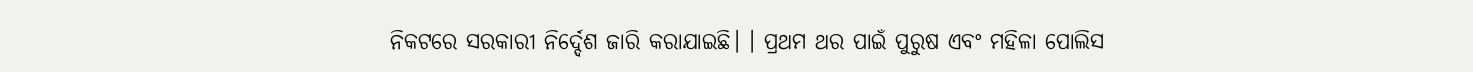ନିକଟରେ ସରକାରୀ ନିର୍ଦ୍ଦେଶ ଜାରି କରାଯାଇଛି। । ପ୍ରଥମ ଥର ପାଇଁ ପୁରୁଷ ଏବଂ ମହିଳା ପୋଲିସ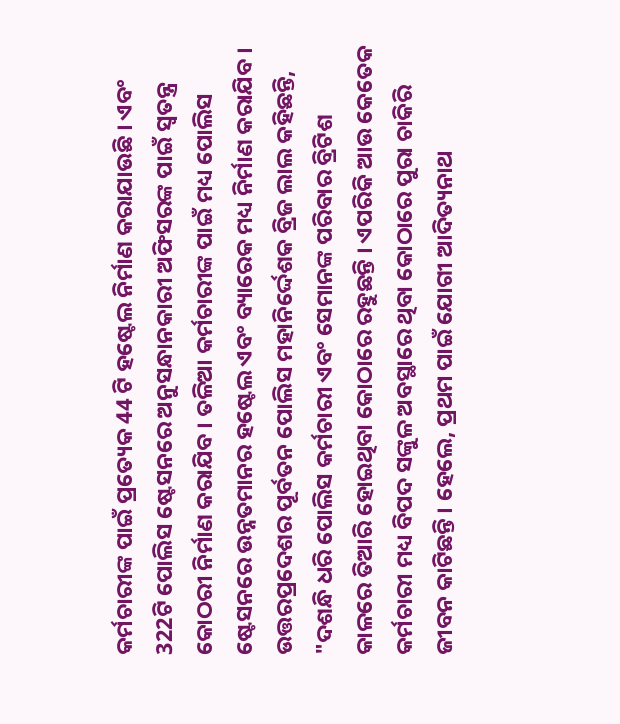କର୍ମଚାରୀଙ୍କ ପାଇଁ ପ୍ରତ୍ୟେକ 44 ଟି ହଷ୍ଟେଲ ନିର୍ମାଣ କରାଯାଉଛି । ଏବଂ 322ଟି ପୋଲିସ ଷ୍ଟେସନରେ ଅନୁସନ୍ଧାନକାରୀ ଅଫିସରଙ୍କ ପାଇଁ ସ୍ବତନ୍ତ୍ର କୋଠରୀ ନିର୍ମାଣ କରାଯିବ । ତଳିଆ କର୍ମଚାରୀଙ୍କ ପାଇଁ ମଧ୍ୟ ପୋଲିସ ଷ୍ଟେସନରେ ଉନ୍ନତମାନର ହଷ୍ଟେଲ ଏବଂ ବ୍ୟାରେକ ମଧ୍ୟ ନିର୍ମାଣ କରାଯିବ । ଉତ୍ତରପ୍ରଦେଶର ପୂର୍ବତନ ପୋଲିସ ମହାନିର୍ଦ୍ଦେଶକ ବ୍ରିଜ ଲାଲ କହିଛନ୍ତି, "ଦଶନ୍ଧି ଧରି ପୋଲିସ କର୍ମଚାରୀ ଏବଂ ସେମାନଙ୍କ ପରିବାର ବ୍ରିଟିଶ କାଳରେ ତିଆରି ହୋଇଥିବା କୋଠାରେ ରହୁଛନ୍ତି । ଏପରିକି ଆଉ କେତେକ କର୍ମଚାରୀ ମଧ୍ୟ ବିପଦ ସଙ୍କୁଳ ଅବସ୍ଥାରେ ଥିବା କୋଠାରେ ପୁରା ଚାକିରି ଜୀବନ କାଟିଛନ୍ତି । ହେଲେ, ପ୍ରଥମ ପାଇଁ ଯୋଗୀ ଆଦିତ୍ୟନାଥ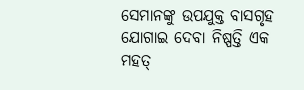ସେମାନଙ୍କୁ ଉପଯୁକ୍ତ ବାସଗୃହ ଯୋଗାଇ ଦେବା ନିଷ୍ପତ୍ତି ଏକ ମହତ୍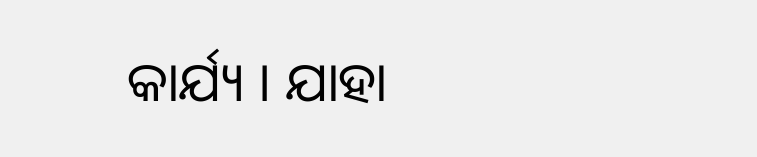କାର୍ଯ୍ୟ । ଯାହା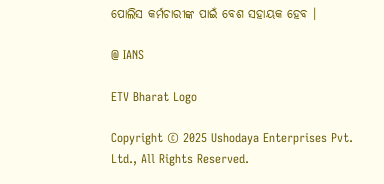ପୋଲିସ କର୍ମଚାରୀଙ୍କ ପାଇଁ ବେଶ ସହାୟକ ହେବ ।

@ IANS

ETV Bharat Logo

Copyright © 2025 Ushodaya Enterprises Pvt. Ltd., All Rights Reserved.